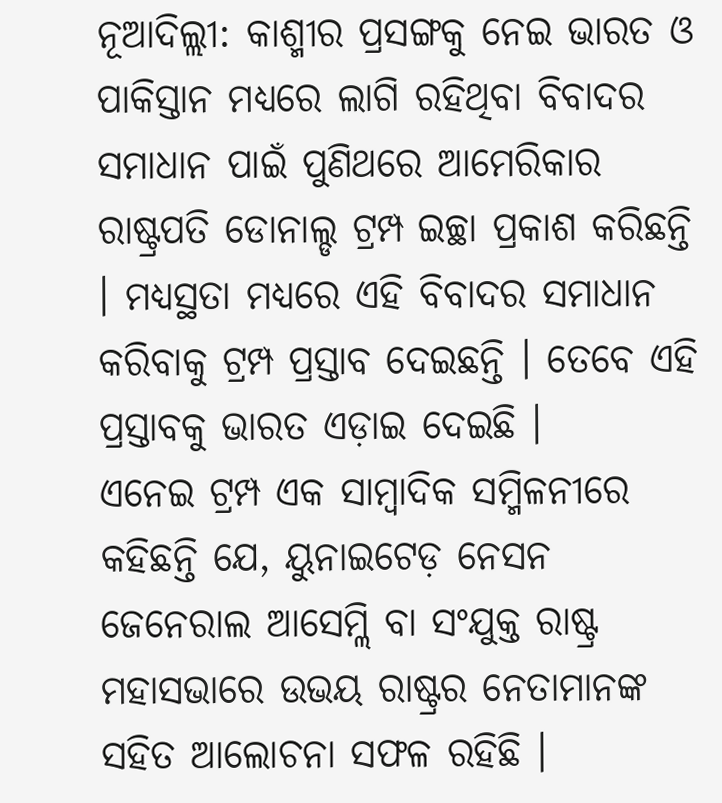ନୂଆଦିଲ୍ଲୀ: କାଶ୍ମୀର ପ୍ରସଙ୍ଗକୁ ନେଇ ଭାରତ ଓ ପାକିସ୍ତାନ ମଧ୍ୟରେ ଲାଗି ରହିଥିବା ବିବାଦର ସମାଧାନ ପାଇଁ ପୁଣିଥରେ ଆମେରିକାର ରାଷ୍ଟ୍ରପତି ଡୋନାଲ୍ଡ ଟ୍ରମ୍ପ ଇଚ୍ଛା ପ୍ରକାଶ କରିଛନ୍ତି । ମଧ୍ୟସ୍ଥତା ମଧ୍ୟରେ ଏହି ବିବାଦର ସମାଧାନ କରିବାକୁ ଟ୍ରମ୍ପ ପ୍ରସ୍ତାବ ଦେଇଛନ୍ତି । ତେବେ ଏହି ପ୍ରସ୍ତାବକୁ ଭାରତ ଏଡ଼ାଇ ଦେଇଛି ।
ଏନେଇ ଟ୍ରମ୍ପ ଏକ ସାମ୍ବାଦିକ ସମ୍ମିଳନୀରେ କହିଛନ୍ତି ଯେ, ୟୁନାଇଟେଡ଼ ନେସନ ଜେନେରାଲ ଆସେମ୍ଲି ବା ସଂଯୁକ୍ତ ରାଷ୍ଟ୍ର ମହାସଭାରେ ଉଭୟ ରାଷ୍ଟ୍ରର ନେତାମାନଙ୍କ ସହିତ ଆଲୋଚନା ସଫଳ ରହିଛି ।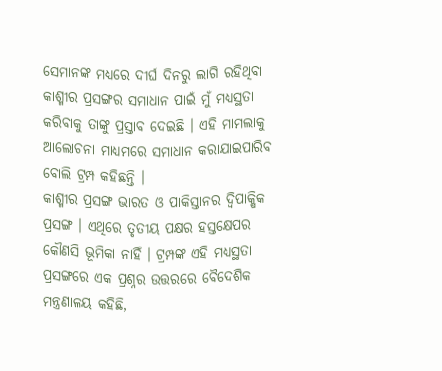ସେମାନଙ୍କ ମଧ୍ୟରେ ଦୀର୍ଘ ଦିନରୁ ଲାଗି ରହିଥିବା କାଶ୍ମୀର ପ୍ରସଙ୍ଗର ସମାଧାନ ପାଇଁ ମୁଁ ମଧ୍ୟସ୍ଥତା କରିବାକୁ ତାଙ୍କୁ ପ୍ରସ୍ତାବ ଦେଇଛି । ଏହି ମାମଲାକୁ ଆଲୋଚନା ମାଧ୍ୟମରେ ସମାଧାନ କରାଯାଇପାରିବ ବୋଲି ଟ୍ରମ୍ପ କହିଛନ୍ତି ।
କାଶ୍ମୀର ପ୍ରସଙ୍ଗ ଭାରତ ଓ ପାକିସ୍ତାନର ଦ୍ବିପାକ୍ଷିକ ପ୍ରସଙ୍ଗ । ଏଥିରେ ତୃତୀୟ ପକ୍ଷର ହସ୍ତକ୍ଷେପର କୌଣସି ଭୂମିକା ନାହିଁ । ଟ୍ରମ୍ପଙ୍କ ଏହି ମଧ୍ୟସ୍ଥତା ପ୍ରସଙ୍ଗରେ ଏକ ପ୍ରଶ୍ନର ଉତ୍ତରରେ ବୈଦେଶିକ ମନ୍ତ୍ରଣାଳୟ କହିଛି,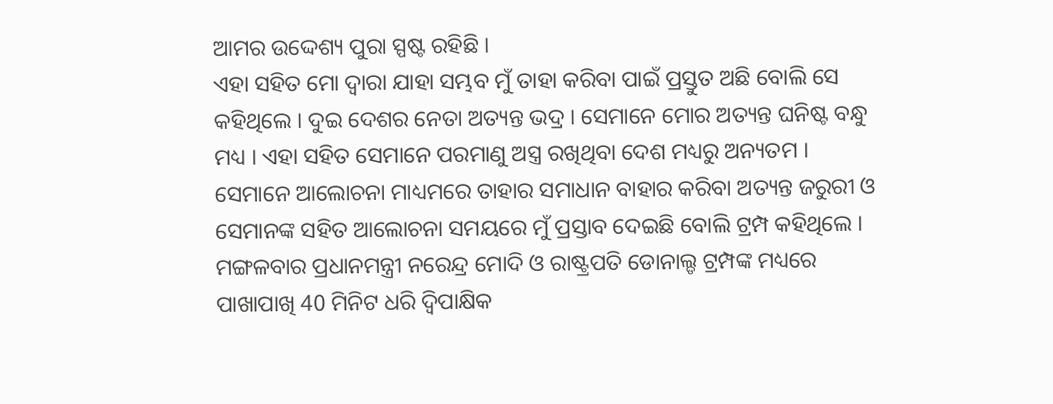ଆମର ଉଦ୍ଦେଶ୍ୟ ପୁରା ସ୍ପଷ୍ଟ ରହିଛି ।
ଏହା ସହିତ ମୋ ଦ୍ବାରା ଯାହା ସମ୍ଭବ ମୁଁ ତାହା କରିବା ପାଇଁ ପ୍ରସ୍ତୁତ ଅଛି ବୋଲି ସେ କହିଥିଲେ । ଦୁଇ ଦେଶର ନେତା ଅତ୍ୟନ୍ତ ଭଦ୍ର । ସେମାନେ ମୋର ଅତ୍ୟନ୍ତ ଘନିଷ୍ଟ ବନ୍ଧୁ ମଧ୍ୟ । ଏହା ସହିତ ସେମାନେ ପରମାଣୁ ଅସ୍ତ୍ର ରଖିଥିବା ଦେଶ ମଧ୍ୟରୁ ଅନ୍ୟତମ । ସେମାନେ ଆଲୋଚନା ମାଧ୍ୟମରେ ତାହାର ସମାଧାନ ବାହାର କରିବା ଅତ୍ୟନ୍ତ ଜରୁରୀ ଓ ସେମାନଙ୍କ ସହିତ ଆଲୋଚନା ସମୟରେ ମୁଁ ପ୍ରସ୍ତାବ ଦେଇଛି ବୋଲି ଟ୍ରମ୍ପ କହିଥିଲେ ।
ମଙ୍ଗଳବାର ପ୍ରଧାନମନ୍ତ୍ରୀ ନରେନ୍ଦ୍ର ମୋଦି ଓ ରାଷ୍ଟ୍ରପତି ଡୋନାଲ୍ଡ ଟ୍ରମ୍ପଙ୍କ ମଧ୍ୟରେ ପାଖାପାଖି 40 ମିନିଟ ଧରି ଦ୍ବିପାକ୍ଷିକ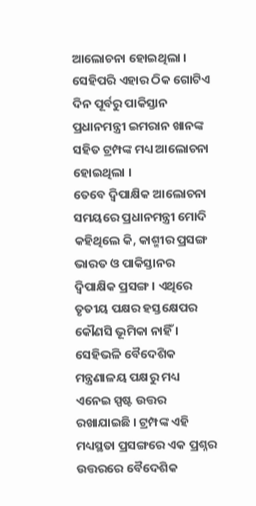ଆଲୋଚନା ହୋଇଥିଲା । ସେହିପରି ଏହାର ଠିକ ଗୋଟିଏ ଦିନ ପୂର୍ବରୁ ପାକିସ୍ତାନ ପ୍ରଧାନମନ୍ତ୍ରୀ ଇମରାନ ଖାନଙ୍କ ସହିତ ଟ୍ରମ୍ପଙ୍କ ମଧ୍ୟ ଆଲୋଚନା ହୋଇଥିଲା ।
ତେବେ ଦ୍ବିପାକ୍ଷିକ ଆଲୋଚନା ସମୟରେ ପ୍ରଧାନମନ୍ତ୍ରୀ ମୋଦି କହିଥିଲେ କି, କାଶ୍ମୀର ପ୍ରସଙ୍ଗ ଭାରତ ଓ ପାକିସ୍ତାନର ଦ୍ବିପାକ୍ଷିକ ପ୍ରସଙ୍ଗ । ଏଥିରେ ତୃତୀୟ ପକ୍ଷର ହସ୍ତକ୍ଷେପର କୌଣସି ଭୂମିକା ନାହିଁ । ସେହିଭଳି ବୈଦେଶିକ ମନ୍ତ୍ରଣାଳୟ ପକ୍ଷରୁ ମଧ୍ୟ ଏନେଇ ସ୍ପଷ୍ଟ ଉତ୍ତର ରଖାଯାଇଛି । ଟ୍ରମ୍ପଙ୍କ ଏହି ମଧ୍ୟସ୍ଥତା ପ୍ରସଙ୍ଗରେ ଏକ ପ୍ରଶ୍ନର ଉତ୍ତରରେ ବୈଦେଶିକ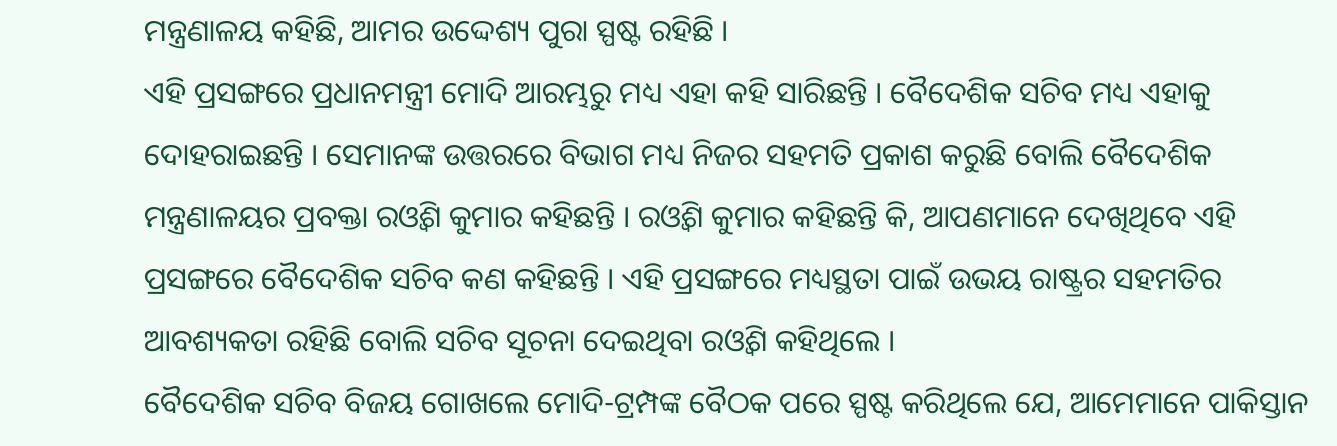ମନ୍ତ୍ରଣାଳୟ କହିଛି, ଆମର ଉଦ୍ଦେଶ୍ୟ ପୁରା ସ୍ପଷ୍ଟ ରହିଛି ।
ଏହି ପ୍ରସଙ୍ଗରେ ପ୍ରଧାନମନ୍ତ୍ରୀ ମୋଦି ଆରମ୍ଭରୁ ମଧ୍ୟ ଏହା କହି ସାରିଛନ୍ତି । ବୈଦେଶିକ ସଚିବ ମଧ୍ୟ ଏହାକୁ ଦୋହରାଇଛନ୍ତି । ସେମାନଙ୍କ ଉତ୍ତରରେ ବିଭାଗ ମଧ୍ୟ ନିଜର ସହମତି ପ୍ରକାଶ କରୁଛି ବୋଲି ବୈଦେଶିକ ମନ୍ତ୍ରଣାଳୟର ପ୍ରବକ୍ତା ରଓ୍ବିଶ କୁମାର କହିଛନ୍ତି । ରଓ୍ବିଶ କୁମାର କହିଛନ୍ତି କି, ଆପଣମାନେ ଦେଖିଥିବେ ଏହି ପ୍ରସଙ୍ଗରେ ବୈଦେଶିକ ସଚିବ କଣ କହିଛନ୍ତି । ଏହି ପ୍ରସଙ୍ଗରେ ମଧ୍ୟସ୍ଥତା ପାଇଁ ଉଭୟ ରାଷ୍ଟ୍ରର ସହମତିର ଆବଶ୍ୟକତା ରହିଛି ବୋଲି ସଚିବ ସୂଚନା ଦେଇଥିବା ରଓ୍ବିଶ କହିଥିଲେ ।
ବୈଦେଶିକ ସଚିବ ବିଜୟ ଗୋଖଲେ ମୋଦି-ଟ୍ରମ୍ପଙ୍କ ବୈଠକ ପରେ ସ୍ପଷ୍ଟ କରିଥିଲେ ଯେ, ଆମେମାନେ ପାକିସ୍ତାନ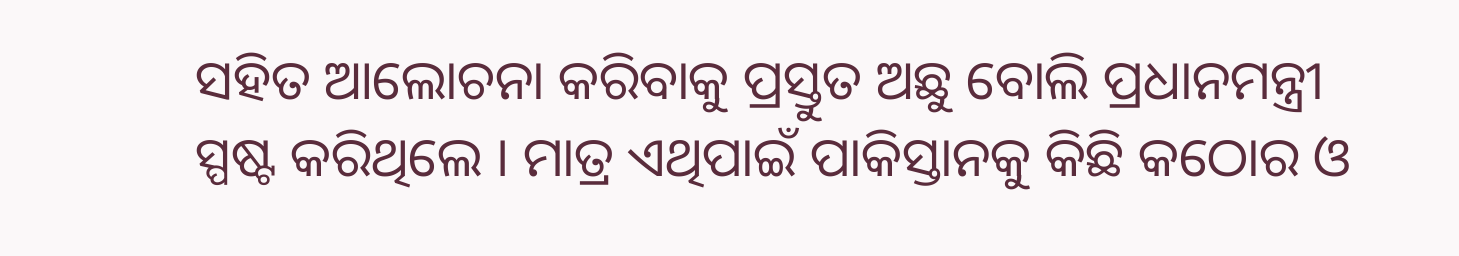ସହିତ ଆଲୋଚନା କରିବାକୁ ପ୍ରସ୍ତୁତ ଅଛୁ ବୋଲି ପ୍ରଧାନମନ୍ତ୍ରୀ ସ୍ପଷ୍ଟ କରିଥିଲେ । ମାତ୍ର ଏଥିପାଇଁ ପାକିସ୍ତାନକୁ କିଛି କଠୋର ଓ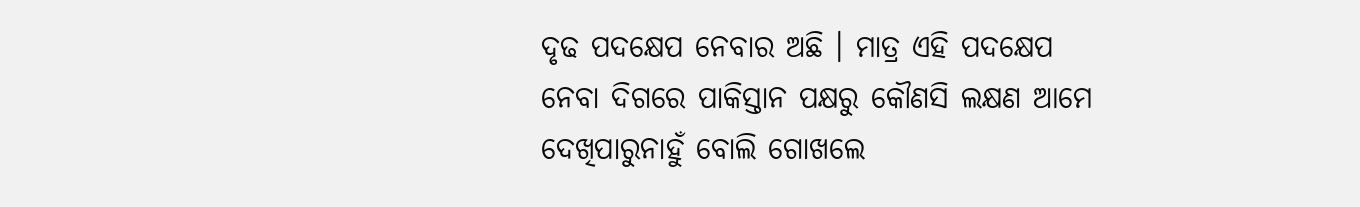ଦୃଢ ପଦକ୍ଷେପ ନେବାର ଅଛି । ମାତ୍ର ଏହି ପଦକ୍ଷେପ ନେବା ଦିଗରେ ପାକିସ୍ତାନ ପକ୍ଷରୁ କୌଣସି ଲକ୍ଷଣ ଆମେ ଦେଖିପାରୁନାହୁଁ ବୋଲି ଗୋଖଲେ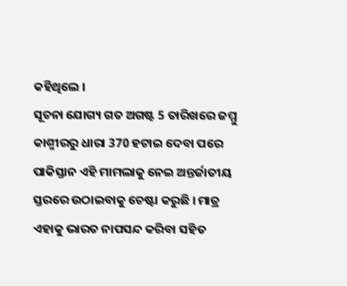କହିଥିଲେ ।
ସୂଚନା ଯୋଗ୍ୟ ଗତ ଅଗଷ୍ଟ 5 ତାରିଖରେ ଜମ୍ମୁ କାଶ୍ମୀରରୁ ଧାରା 370 ହଟାଇ ଦେବା ପରେ ପାକିସ୍ତାନ ଏହି ମାମଲାକୁ ନେଇ ଅନ୍ତର୍ଜାତୀୟ ସ୍ତରରେ ଉଠାଇବାକୁ ଚେଷ୍ଟା କରୁଛି । ମାତ୍ର ଏହାକୁ ଭାରତ ନାପସନ୍ଦ କରିବା ସହିତ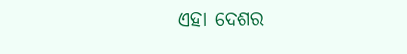ଏହା ଦେଶର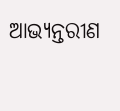ଆଭ୍ୟନ୍ତରୀଣ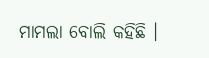ମାମଲା ବୋଲି କହିଛି ।